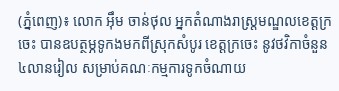(ភ្នំពេញ)៖ លោក អុឹម ចាន់ថុល អ្នកតំណាងរាស្ត្រមណ្ឌលខេត្តក្រចេះ បានឧបត្ថម្ភទូកងមកពីស្រុកសំបូរ ខេត្តក្រចេះ នូវថវិកាចំនួន៤លានរៀល សម្រាប់គណៈកម្មការទូកចំណាយ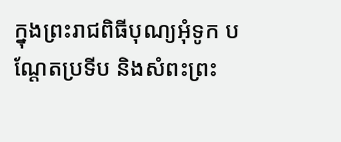ក្នុងព្រះរាជពិធីបុណ្យអុំទូក បណ្តែតប្រទីប និងសំពះព្រះ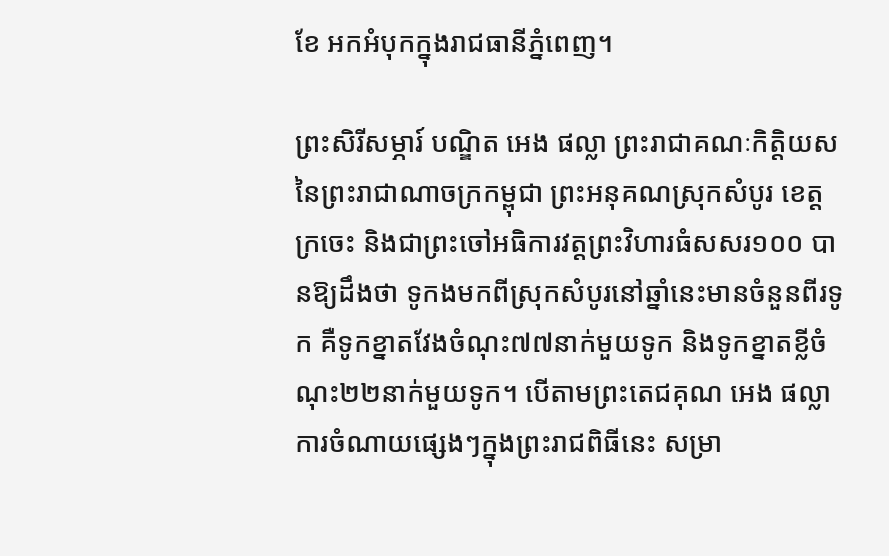ខែ អកអំបុកក្នុងរាជធានីភ្នំពេញ។

ព្រះសិរីសម្ភារ៍ បណ្ឌិត អេង ផល្លា ព្រះរាជាគណៈកិត្តិយស នៃព្រះរាជាណាចក្រកម្ពុជា ព្រះអនុគណស្រុកសំបូរ ខេត្តក្រចេះ និងជាព្រះចៅអធិការវត្តព្រះវិហារធំសសរ១០០ បានឱ្យដឹងថា ទូកងមកពីស្រុកសំបូរនៅឆ្នាំនេះមានចំនួនពីរទូក គឺទូកខ្នាតវែងចំណុះ៧៧នាក់មួយទូក និងទូកខ្នាតខ្លីចំណុះ២២នាក់មួយទូក។ បើតាមព្រះតេជគុណ អេង ផល្លា ការចំណាយផ្សេងៗក្នុងព្រះរាជពិធីនេះ សម្រា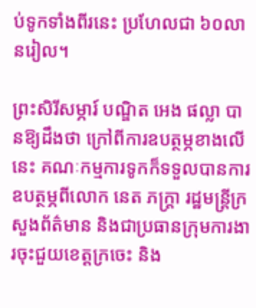ប់ទូកទាំងពីរនេះ ប្រហែលជា ៦០លានរៀល។

ព្រះសិរីសម្ភារ៍ បណ្ឌិត អេង ផល្លា បានឱ្យដឹងថា ក្រៅពីការឧបត្ថម្ភខាងលើនេះ គណៈកម្មការទូកក៏ទទួលបានការឧបត្ថម្ភពីលោក នេត ភក្ត្រា រដ្ឋមន្ត្រីក្រសួងព័ត៌មាន និងជាប្រធានក្រុមការងារចុះជួយខេត្តក្រចេះ និង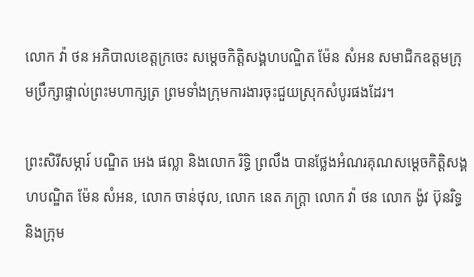លោក វ៉ា ថន អភិបាលខេត្តក្រចេះ សម្តេចកិត្តិសង្គហបណ្ឌិត ម៉ែន សំអន សមាជិកឧត្តមក្រុមប្រឹក្សាផ្ទាល់ព្រះមហាក្សត្រ ព្រមទាំងក្រុមការងារចុះជួយស្រុកសំបូរផងដែរ។

ព្រះសិរីសម្ភារ៍ បណ្ឌិត អេង ផល្លា និងលោក រិទ្ធិ ព្រលឹង បានថ្លែងអំណរគុណសម្តេចកិត្តិសង្គហបណ្ឌិត ម៉ែន សំអន, លោក ចាន់ថុល, លោក នេត ភក្ត្រា លោក វ៉ា ថន លោក ង៉ូវ ប៊ុនរិទ្ធ និងក្រុម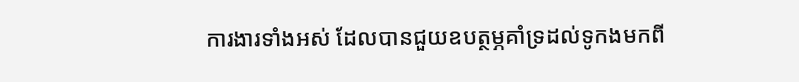ការងារទាំងអស់ ដែលបានជួយឧបត្ថម្ភគាំទ្រដល់ទូកងមកពី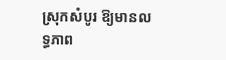ស្រុកសំបូរ ឱ្យមានលទ្ធភាព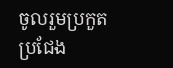ចូលរួមប្រកួតប្រជែង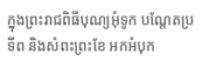ក្នុងព្រះរាជពិធីបុណ្យអុំទូក បណ្តែតប្រទីព និងសំពះព្រះខែ អកអំបុក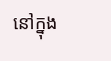នៅក្នុង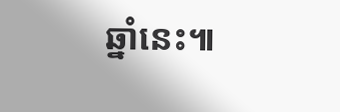ឆ្នាំនេះ៕